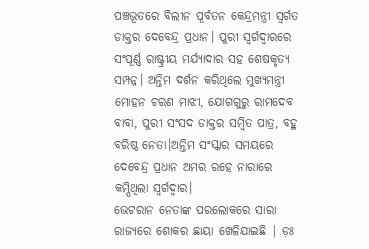ପଞ୍ଚଭୂତରେ ବିଲୀନ ପୂର୍ବତନ କେନ୍ଦ୍ରମନ୍ତ୍ରୀ ସ୍ବର୍ଗତ ଡାକ୍ତର ଦେବେନ୍ଦ୍ର ପ୍ରଧାନ। ପୁରୀ ସ୍ୱର୍ଗଦ୍ୱାରରେ ସଂପୂର୍ଣ୍ଣ ରାଷ୍ଟ୍ରୀୟ ମର୍ଯ୍ୟାଦାର ସହ ଶେଷକୃତ୍ୟ ସମ୍ପନ୍ନ। ଅନ୍ତିମ ଦର୍ଶନ କରିଥିଲେ ମୁଖ୍ୟମନ୍ତ୍ରୀ ମୋହନ ଚରଣ ମାଝୀ, ଯୋଗଗୁରୁ ରାମଦେବ ବାବା, ପୁରୀ ସଂସଦ ଡାକ୍ତର ସମ୍ବିତ ପାତ୍ର, ବହୁ ବରିଷ୍ଠ ନେତା।ଅନ୍ତିମ ସଂସ୍କାର ସମୟରେ ଦେବେନ୍ଦ୍ର ପ୍ରଧାନ ଅମର ରହେ ନାରାରେ କମ୍ପିଥିଲା ସ୍ୱର୍ଗଦ୍ୱାର।
ଭେଟରାନ ନେତାଙ୍କ ପରଲୋକରେ ସାରା ରାଜ୍ଯରେ ଶୋକର ଛାୟା ଖେଳିଯାଇଛି | ଡ଼ଃ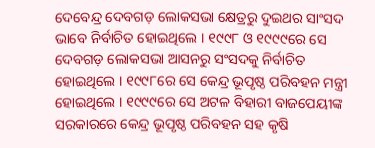ଦେବେନ୍ଦ୍ର ଦେବଗଡ଼ ଲୋକସଭା କ୍ଷେତ୍ରରୁ ଦୁଇଥର ସାଂସଦ ଭାବେ ନିର୍ବାଚିତ ହୋଇଥିଲେ । ୧୯୯୮ ଓ ୧୯୯୯ରେ ସେ ଦେବଗଡ଼ ଲୋକସଭା ଆସନରୁ ସଂସଦକୁ ନିର୍ବାଚିତ ହୋଇଥିଲେ । ୧୯୯୮ରେ ସେ କେନ୍ଦ୍ର ଭୂପୃଷ୍ଠ ପରିବହନ ମନ୍ତ୍ରୀ ହୋଇଥିଲେ । ୧୯୯୯ରେ ସେ ଅଟଳ ବିହାରୀ ବାଜପେୟୀଙ୍କ ସରକାରରେ କେନ୍ଦ୍ର ଭୂପୃଷ୍ଠ ପରିବହନ ସହ କୃଷି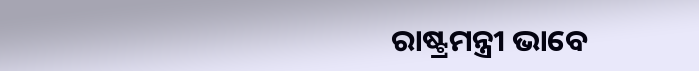ରାଷ୍ଟ୍ରମନ୍ତ୍ରୀ ଭାବେ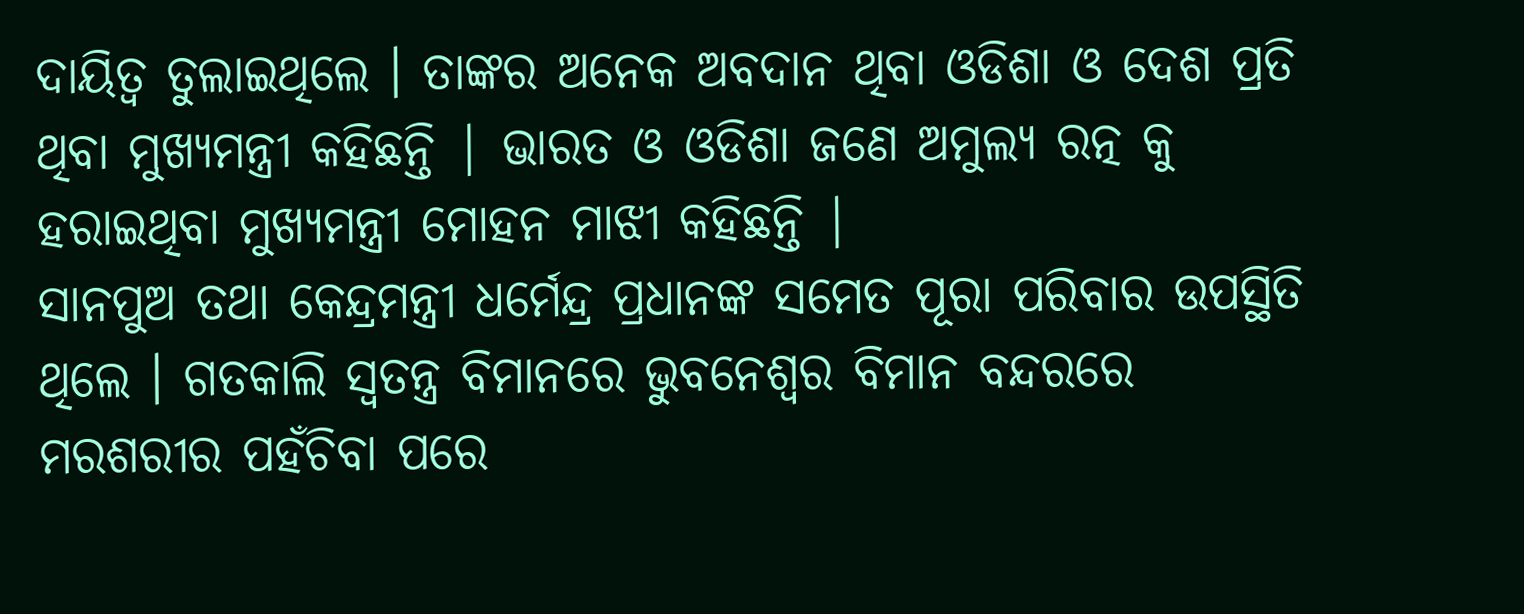ଦାୟିତ୍ୱ ତୁଲାଇଥିଲେ । ତାଙ୍କର ଅନେକ ଅବଦାନ ଥିବା ଓଡିଶା ଓ ଦେଶ ପ୍ରତି ଥିବା ମୁଖ୍ୟମନ୍ତ୍ରୀ କହିଛନ୍ତି | ଭାରତ ଓ ଓଡିଶା ଜଣେ ଅମୁଲ୍ୟ ରତ୍ନ କୁ ହରାଇଥିବା ମୁଖ୍ୟମନ୍ତ୍ରୀ ମୋହନ ମାଝୀ କହିଛନ୍ତି |
ସାନପୁଅ ତଥା କେନ୍ଦ୍ରମନ୍ତ୍ରୀ ଧର୍ମେନ୍ଦ୍ର ପ୍ରଧାନଙ୍କ ସମେତ ପୂରା ପରିବାର ଉପସ୍ଥିତି ଥିଲେ । ଗତକାଲି ସ୍ବତନ୍ତ୍ର ବିମାନରେ ଭୁବନେଶ୍ବର ବିମାନ ବନ୍ଦରରେ ମରଶରୀର ପହଁଚିବା ପରେ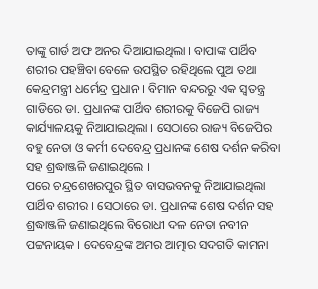ତାଙ୍କୁ ଗାର୍ଡ ଅଫ ଅନର ଦିଆଯାଇଥିଲା । ବାପାଙ୍କ ପାର୍ଥିବ ଶରୀର ପହଞ୍ଚିବା ବେଳେ ଉପସ୍ଥିତ ରହିଥିଲେ ପୁଅ ତଥା କେନ୍ଦ୍ରମନ୍ତ୍ରୀ ଧର୍ମେନ୍ଦ୍ର ପ୍ରଧାନ । ବିମାନ ବନ୍ଦରରୁ ଏକ ସ୍ବତନ୍ତ୍ର ଗାଡିରେ ଡା. ପ୍ରଧାନଙ୍କ ପାର୍ଥିବ ଶରୀରକୁ ବିଜେପି ରାଜ୍ୟ କାର୍ଯ୍ୟାଳୟକୁ ନିଆଯାଇଥିଲା । ସେଠାରେ ରାଜ୍ୟ ବିଜେପିର ବହୁ ନେତା ଓ କର୍ମୀ ଦେବେନ୍ଦ୍ର ପ୍ରଧାନଙ୍କ ଶେଷ ଦର୍ଶନ କରିବା ସହ ଶ୍ରଦ୍ଧାଞ୍ଜଳି ଜଣାଇଥିଲେ ।
ପରେ ଚନ୍ଦ୍ରଶେଖରପୁର ସ୍ଥିତ ବାସଭବନକୁ ନିଆଯାଇଥିଲା ପାର୍ଥିବ ଶରୀର । ସେଠାରେ ଡା. ପ୍ରଧାନଙ୍କ ଶେଷ ଦର୍ଶନ ସହ ଶ୍ରଦ୍ଧାଞ୍ଜଳି ଜଣାଇଥିଲେ ବିରୋଧୀ ଦଳ ନେତା ନବୀନ ପଟ୍ଟନାୟକ । ଦେବେନ୍ଦ୍ରଙ୍କ ଅମର ଆତ୍ମାର ସଦଗତି କାମନା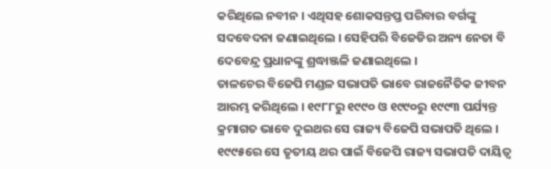କରିଥିଲେ ନବୀନ । ଏଥିସହ ଶୋକସନ୍ତପ୍ତ ପରିବାର ବର୍ଗଙ୍କୁ ସଦବେଦନା ଜଣାଇଥିଲେ । ସେହିପରି ବିଜେଡିର ଅନ୍ୟ ନେତା ବି ଦେବେନ୍ଦ୍ର ପ୍ରଧାନଙ୍କୁ ଶ୍ରଦ୍ଧାଞ୍ଜଳି ଜଣାଇଥିଲେ ।
ତାଳଚେର ବିଜେପି ମଣ୍ଡଳ ସଭାପତି ଭାବେ ରାଜନୈତିକ ଜୀବନ ଆରମ୍ଭ କରିଥିଲେ । ୧୯୮୮ରୁ ୧୯୯୦ ଓ ୧୯୯୦ରୁ ୧୯୯୩ ପର୍ଯ୍ୟନ୍ତ କ୍ରମାଗତ ଭାବେ ଦୁଇଥର ସେ ରାଜ୍ୟ ବିଜେପି ସଭାପତି ଥିଲେ । ୧୯୯୫ରେ ସେ ତୃତୀୟ ଥର ପାଇଁ ବିଜେପି ରାଜ୍ୟ ସଭାପତି ଦାୟିତ୍ୱ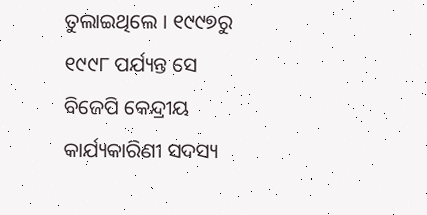ତୁଲାଇଥିଲେ । ୧୯୯୭ରୁ ୧୯୯୮ ପର୍ଯ୍ୟନ୍ତ ସେ ବିଜେପି କେନ୍ଦ୍ରୀୟ କାର୍ଯ୍ୟକାରିଣୀ ସଦସ୍ୟ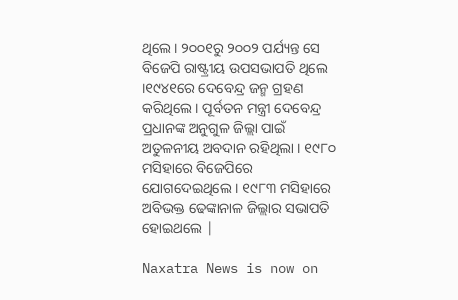ଥିଲେ । ୨୦୦୧ରୁ ୨୦୦୨ ପର୍ଯ୍ୟନ୍ତ ସେ ବିଜେପି ରାଷ୍ଟ୍ରୀୟ ଉପସଭାପତି ଥିଲେ ।୧୯୪୧ରେ ଦେବେନ୍ଦ୍ର ଜନ୍ମ ଗ୍ରହଣ କରିଥିଲେ । ପୂର୍ବତନ ମନ୍ତ୍ରୀ ଦେବେନ୍ଦ୍ର ପ୍ରଧାନଙ୍କ ଅନୁଗୁଳ ଜିଲ୍ଲା ପାଇଁ ଅତୁଳନୀୟ ଅବଦାନ ରହିଥିଲା । ୧୯୮୦ ମସିହାରେ ବିଜେପିରେ ଯୋଗଦେଇଥିଲେ । ୧୯୮୩ ମସିହାରେ ଅବିଭକ୍ତ ଢେଙ୍କାନାଳ ଜିଲ୍ଲାର ସଭାପତି ହୋଇଥଲେ |

Naxatra News is now on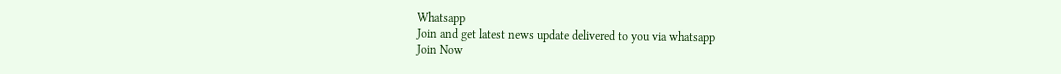Whatsapp
Join and get latest news update delivered to you via whatsapp
Join Now